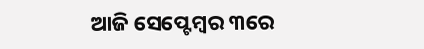ଆଜି ସେପ୍ଟେମ୍ବର ୩ରେ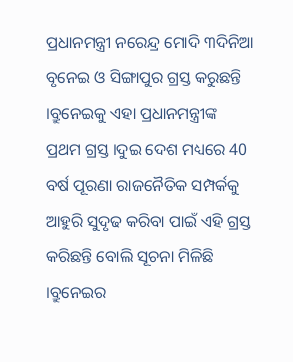ପ୍ରଧାନମନ୍ତ୍ରୀ ନରେନ୍ଦ୍ର ମୋଦି ୩ଦିନିଆ ବୃନେଇ ଓ ସିଙ୍ଗାପୁର ଗ୍ରସ୍ତ କରୁଛନ୍ତି ।ବ୍ରୁନେଇକୁ ଏହା ପ୍ରଧାନମନ୍ତ୍ରୀଙ୍କ ପ୍ରଥମ ଗ୍ରସ୍ତ ।ଦୁଇ ଦେଶ ମଧ୍ୟରେ 40 ବର୍ଷ ପୂରଣା ରାଜନୈତିକ ସମ୍ପର୍କକୁ ଆହୁରି ସୁଦୃଢ କରିବା ପାଇଁ ଏହି ଗ୍ରସ୍ତ କରିଛନ୍ତି ବୋଲି ସୂଚନା ମିଳିଛି ।ବ୍ରୁନେଇର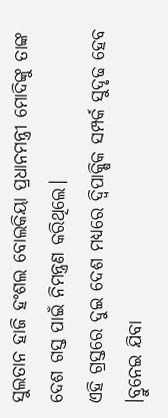ସୁଲତାନ ହାଜି ହଂଶଲ ବୋଲକିୟା ପ୍ରଧାନମନ୍ତ୍ରୀ ମୋଦିଙ୍କୁ ତାଙ୍କ ଦେଶ ଗସ୍ତ ପାଇଁ ନିମନ୍ତ୍ରଣ କରିଥିଲେ।
ଏହି ଗ୍ରସ୍ତରେ ଦୁଇ ଦେଶ ମଧ୍ୟରେ ଦ୍ୱିପାକ୍ଷିକ ସମ୍ପର୍କ ସୁଦୃଢ ହେବ ।ବ୍ରୁନେଇ ଯିବା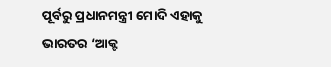ପୂର୍ବରୁ ପ୍ରଧାନମନ୍ତ୍ରୀ ମୋଦି ଏହାକୁ ଭାରତର ‘ଆକ୍ଟ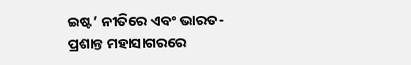ଇଷ୍ଟ’ ନୀତିରେ ଏବଂ ଭାରତ-ପ୍ରଶାନ୍ତ ମହାସାଗରରେ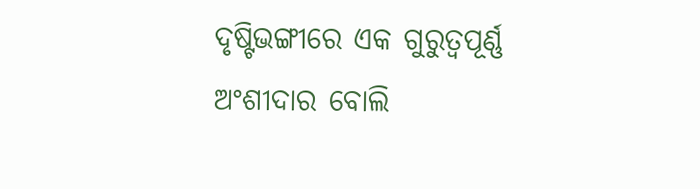ଦୃଷ୍ଟିଭଙ୍ଗୀରେ ଏକ ଗୁରୁତ୍ୱପୂର୍ଣ୍ଣ ଅଂଶୀଦାର ବୋଲି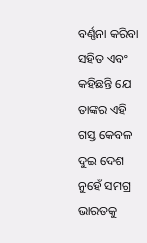ବର୍ଣ୍ଣନା କରିବା ସହିତ ଏବଂ କହିଛନ୍ତି ଯେ ତାଙ୍କର ଏହି ଗସ୍ତ କେବଳ ଦୁଇ ଦେଶ ନୁହେଁ ସମଗ୍ର ଭାରତକୁ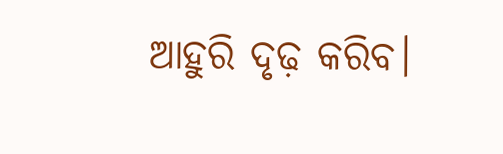ଆହୁରି ଦୃଢ଼ କରିବ।